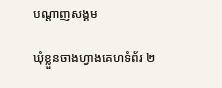បណ្តាញសង្គម

ឃុំខ្លួនចាងហ្វាងគេហទំព័រ ២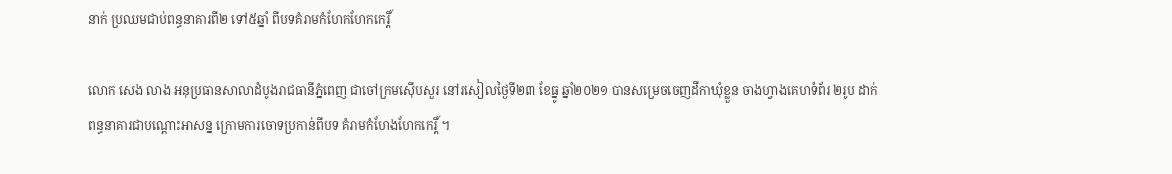នាក់ ប្រឈមជាប់ពន្ធនាគារពី២ ទៅ៥ឆ្នាំ ពីបទគំរាមកំហែកហែកកេរ្តិ៍

លោក សេង លាង អនុប្រធានសាលាដំបូងរាជធានីភ្នំពេញ ជាចៅក្រមស៊ើបសួរ នៅរសៀលថ្ងៃទី២៣ ខែធ្នូ ឆ្នាំ២០២១ បានសម្រេចចេញដីកាឃុំខ្លួន ចាងហ្វាងគេហទំព័រ ២រូប ដាក់ពន្ធនាគារជាបណ្តោះអាសន្ន ក្រោមការចោទប្រកាន់ពីបទ គំរាមកំហែងហែកកេរ្តិ៍ ។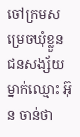ចៅក្រមសម្រេចឃុំខ្លួន ជនសង្ស័យម្នាក់ឈ្មោះ អ៊ុន ចាន់ថា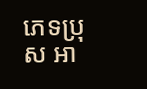ភេទប្រុស អា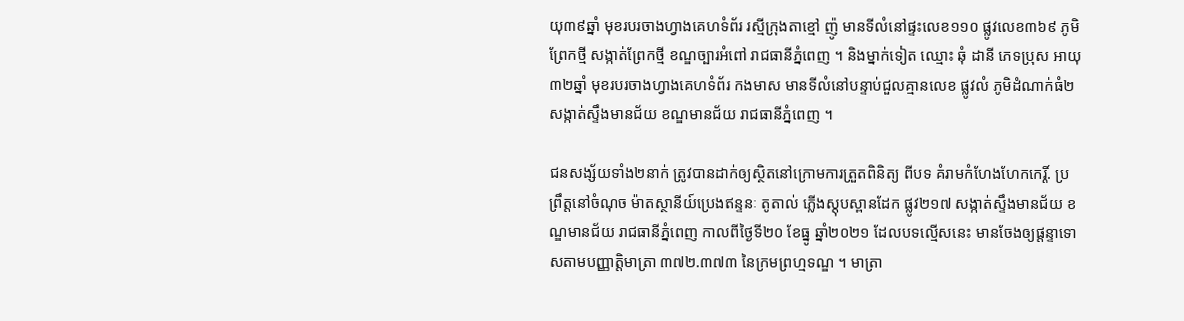យុ៣៩ឆ្នាំ មុខរបរចាងហ្វាងគេហទំព័រ រស្មីក្រុងតាខ្មៅ ញ៉ូ មានទីលំនៅផ្ទះលេខ១១០ ផ្លូវលេខ៣៦៩ ភូមិព្រែកថ្មី សង្កាត់ព្រែកថ្មី ខណ្ឌច្បារអំពៅ រាជធានីភ្នំពេញ ។ និងម្នាក់ទៀត ឈ្មោះ ឆុំ ដានី ភេទប្រុស អាយុ៣២ឆ្នាំ មុខរបរចាងហ្វាងគេហទំព័រ កងមាស មានទីលំនៅបន្ទាប់ជួលគ្មានលេខ ផ្លូវលំ ភូមិដំណាក់ធំ២ សង្កាត់ស្ទឹងមានជ័យ ខណ្ឌមានជ័យ រាជធានីភ្នំពេញ ។

ជនសង្ស័យទាំង២នាក់ ត្រូវបានដាក់ឲ្យស្ថិតនៅក្រោមការត្រួតពិនិត្យ ពីបទ គំរាមកំហែងហែកកេរ្តិ៍. ប្រព្រឹត្តនៅចំណុច ម៉ាតស្ថានីយ៍ប្រេងឥន្ទនៈ តូតាល់ ភ្លើងស្តុបស្ពានដែក ផ្លូវ២១៧ សង្កាត់ស្ទឹងមានជ័យ ខណ្ឌមានជ័យ រាជធានីភ្នំពេញ កាលពីថ្ងៃទី២០ ខែធ្នូ ឆ្នាំ២០២១ ដែលបទល្មើសនេះ មានចែងឲ្យផ្តន្ទាទោសតាមបញ្ញាត្តិមាត្រា ៣៧២.៣៧៣ នៃក្រមព្រហ្មទណ្ឌ ។ មាត្រា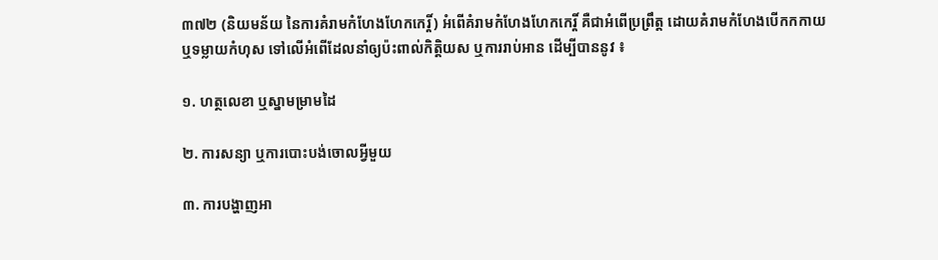៣៧២ (និយមន័យ នៃការគំរាមកំហែងហែកកេរ្តិ៍) អំពើគំរាមកំហែងហែកកេរ្តិ៍ គឺជាអំពើប្រព្រឹត្ត ដោយគំរាមកំហែងបើកកកាយ ឬទម្លាយកំហុស ទៅលើអំពើដែលនាំឲ្យប៉ះពាល់កិត្តិយស ឬការរាប់អាន ដើម្បីបាននូវ ៖

១. ហត្ថលេខា ឬស្នាមម្រាមដៃ

២. ការសន្យា ឬការបោះបង់ចោលអ្វីមួយ

៣. ការបង្ហាញអា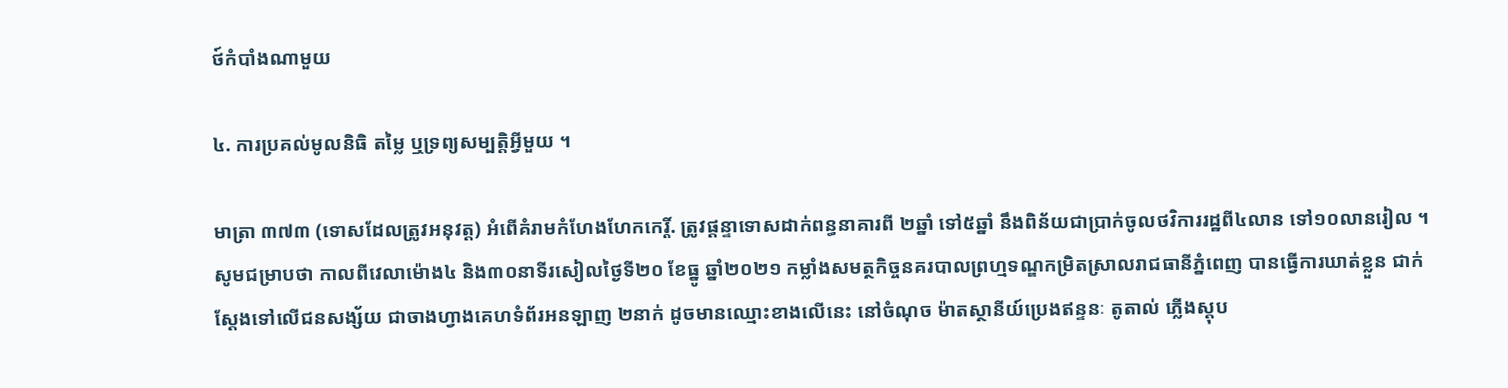ថ៍កំបាំងណាមួយ

៤. ការប្រគល់មូលនិធិ តម្លៃ ឬទ្រព្យសម្បត្តិអ្វីមួយ ។

មាត្រា ៣៧៣ (ទោសដែលត្រូវអនុវត្ត) អំពើគំរាមកំហែងហែកកេរ្តិ៍. ត្រូវផ្តន្ទាទោសដាក់ពន្ធនាគារពី ២ឆ្នាំ ទៅ៥ឆ្នាំ នឹងពិន័យជាប្រាក់ចូលថវិការរដ្ឋពី៤លាន ទៅ១០លានរៀល ។ សូមជម្រាបថា កាលពីវេលាម៉ោង៤ និង៣០នាទីរសៀលថ្ងៃទី២០ ខែធ្នូ ឆ្នាំ២០២១ កម្លាំងសមត្ថកិច្ចនគរបាលព្រហ្មទណ្ឌកម្រិតស្រាលរាជធានីភ្នំពេញ បានធ្វើការឃាត់ខ្លួន ជាក់ស្តែងទៅលើជនសង្ស័យ ជាចាងហ្វាងគេហទំព័រអនឡាញ ២នាក់ ដូចមានឈ្មោះខាងលើនេះ នៅចំណុច ម៉ាតស្ថានីយ៍ប្រេងឥន្ទនៈ តូតាល់ ភ្លើងស្តុប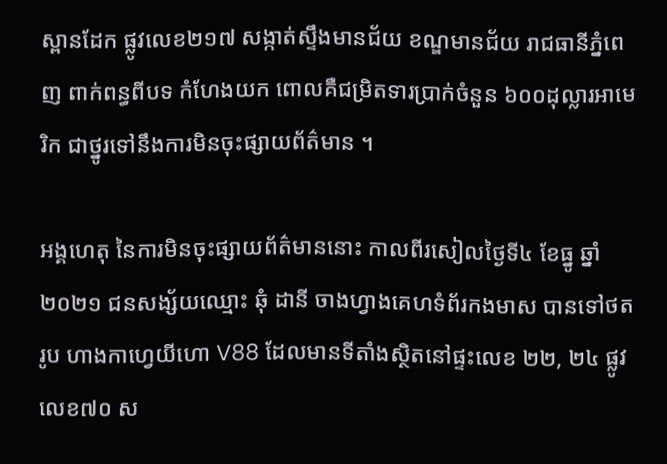ស្ពានដែក ផ្លូវលេខ២១៧ សង្កាត់ស្ទឹងមានជ័យ ខណ្ឌមានជ័យ រាជធានីភ្នំពេញ ពាក់ពន្ធពីបទ កំហែងយក ពោលគឺជម្រិតទារប្រាក់ចំនួន ៦០០ដុល្លារអាមេរិក ជាថ្នូរទៅនឹងការមិនចុះផ្សាយព័ត៌មាន ។

អង្គហេតុ នៃការមិនចុះផ្សាយព័ត៌មាននោះ កាលពីរសៀលថ្ងៃទី៤ ខែធ្នូ ឆ្នាំ២០២១ ជនសង្ស័យឈ្មោះ ឆុំ ដានី ចាងហ្វាងគេហទំព័រកងមាស បានទៅថតរូប ហាងកាហ្វេយីហោ V88 ដែលមានទីតាំងស្ថិតនៅផ្ទះលេខ ២២, ២៤ ផ្លូវលេខ៧០ ស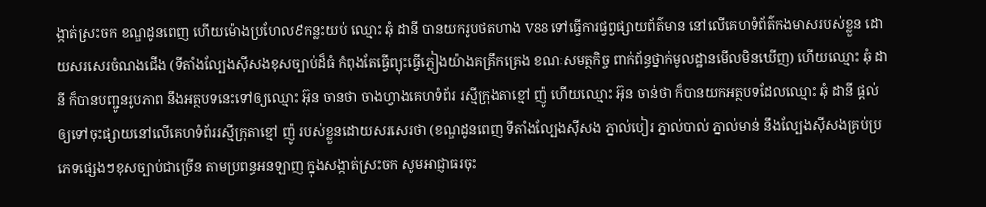ង្កាត់ស្រះចក ខណ្ឌដូនពេញ ហើយម៉ោងប្រហែល៩កន្លះយប់ ឈ្មោះ ឆុំ ដានី បានយករូបថតហាង V88 ទៅធ្វើការផ្វព្វផ្សាយព័ត៌មាន នៅលើគេហទំព័ត៌កងមាសរបស់ខ្លួន ដោយសរសេរចំណងជើង (ទីតាំងល្បែងស៊ីសងខុសច្បាប់ដ៏ធំ កំពុងតែធ្វើព្យុះធ្វើភ្លៀងយ៉ាងគគ្រឹកគ្រេង ខណៈសមត្ថកិច្ច ពាក់ព័ន្ធថ្នាក់មូលដ្ឋានមើលមិនឃើញ) ហើយឈ្មោះ ឆុំ ដានី ក៏បានបញ្ជូនរូបភាព នឹងអត្ថបទនេះទៅឲ្យឈ្មោះ អ៊ុន ចានថា ចាងហ្វាងគេហទំព័រ រស្មីក្រុងតាខ្មៅ ញ៉ូ ហើយឈ្មោះ អ៊ុន ចាន់ថា ក៏បានយកអត្ថបទដែលឈ្មោះ ឆុំ ដានី ផ្តល់ឲ្យទៅចុះផ្សាយនៅលើគេហទំព័ររស្មីក្រុតាខ្មៅ ញ៉ូ របស់ខ្លួនដោយសរសេរថា (ខណ្ឌដូនពេញ ទីតាំងល្បែងស៊ីសង ភ្នាល់បៀរ ភ្នាល់បាល់ ភ្នាល់មាន់ នឹងល្បែងស៊ីសងគ្រប់ប្រភេទផ្សេងៗខុសច្បាប់ជាច្រើន តាមប្រពន្ធអនឡាញ ក្នុងសង្កាត់ស្រះចក សូមអាជ្ញាធរចុះ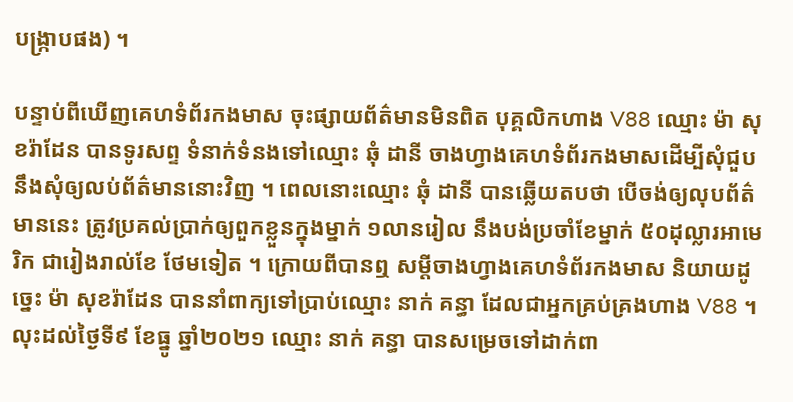បង្ក្រាបផង) ។

បន្ទាប់ពីឃើញគេហទំព័រកងមាស ចុះផ្សាយព័ត៌មានមិនពិត បុគ្គលិកហាង V88 ឈ្មោះ ម៉ា សុខរ៉ាដែន បានទូរសព្ទ ទំនាក់ទំនងទៅឈ្មោះ ឆុំ ដានី ចាងហ្វាងគេហទំព័រកងមាសដើម្បីសុំជួប នឹងសុំឲ្យលប់ព័ត៌មាននោះវិញ ។ ពេលនោះឈ្មោះ ឆុំ ដានី បានឆ្លើយតបថា បើចង់ឲ្យលុបព័ត៌មាននេះ ត្រូវប្រគល់ប្រាក់ឲ្យពួកខ្លួនក្នុងម្នាក់ ១លានរៀល នឹងបង់ប្រចាំខែម្នាក់ ៥០ដុល្លារអាមេរិក ជារៀងរាល់ខែ ថែមទៀត ។ ក្រោយពីបានឮ សម្តីចាងហ្វាងគេហទំព័រកងមាស និយាយដូច្នេះ ម៉ា សុខរ៉ាដែន បាននាំពាក្យទៅប្រាប់ឈ្មោះ នាក់ គន្ធា ដែលជាអ្នកគ្រប់គ្រងហាង V88 ។ លុះដល់ថ្ងៃទី៩ ខែធ្នូ ឆ្នាំ២០២១ ឈ្មោះ នាក់ គន្ធា បានសម្រេចទៅដាក់ពា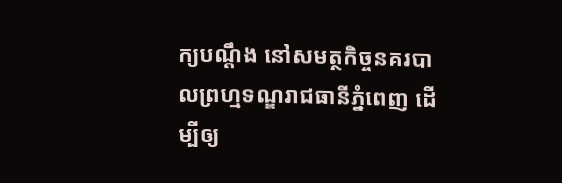ក្យបណ្តឹង នៅសមត្ថកិច្ចនគរបាលព្រហ្មទណ្ឌរាជធានីភ្នំពេញ ដើម្បីឲ្យ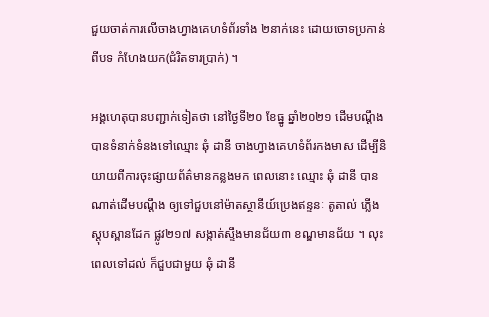ជួយចាត់ការលើចាងហ្វាងគេហទំព័រទាំង ២នាក់នេះ ដោយចោទប្រកាន់ពីបទ កំហែងយក(ជំរិតទារប្រាក់) ។

អង្គហេតុបានបញ្ជាក់ទៀតថា នៅថ្ងៃទី២០ ខែធ្នូ ឆ្នាំ២០២១ ដើមបណ្តឹង បានទំនាក់ទំនងទៅឈ្មោះ ឆុំ ដានី ចាងហ្វាងគេហទំព័រកងមាស ដើម្បីនិយាយពីការចុះផ្សាយព័ត៌មានកន្លងមក ពេលនោះ ឈ្មោះ ឆុំ ដានី បានណាត់ដើមបណ្តឹង ឲ្យទៅជួបនៅម៉ាតស្ថានីយ៍ប្រេងឥន្ទនៈ តូតាល់ ភ្លើងស្តុបស្ពានដែក ផ្លូវ២១៧ សង្កាត់ស្ទឹងមានជ័យ៣ ខណ្ឌមានជ័យ ។ លុះពេលទៅដល់ ក៏ជួបជាមួយ ឆុំ ដានី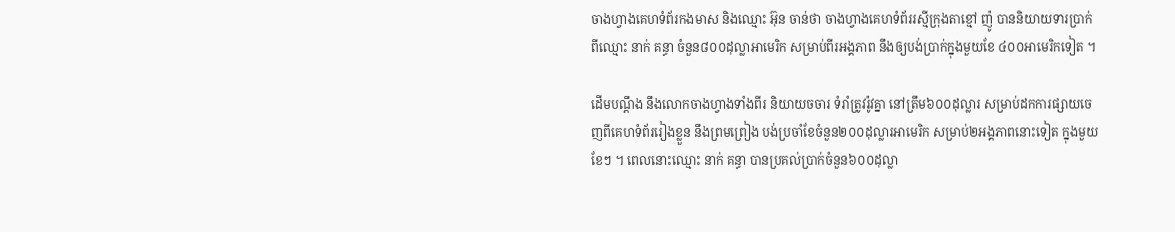ចាងហ្វាងគេហទំព័រកងមាស និងឈ្មោះ អ៊ុន ចាន់ថា ចាងហ្វាងគេហទំព័ររស្មីក្រុងតាខ្មៅ ញ៉ូ បាននិយាយទារប្រាក់ពីឈ្មោះ នាក់ គន្ធា ចំនួន៨០០ដុល្លាអាមេរិក សម្រាប់ពីរអង្គភាព នឹងឲ្យបង់ប្រាក់ក្នុងមួយខែ ៤០០អាមេរិកទៀត ។

ដើមបណ្តឹង នឹងលោកចាងហ្វាងទាំងពីរ និយាយចចារ ទំរាំត្រូវរ៉ូវគ្នា នៅត្រឹម៦០០ដុល្លារ សម្រាប់ដកការផ្សាយចេញពីគេហទំព័ររៀងខ្លួន នឹងព្រមព្រៀង បង់ប្រចាំខែចំនួន២០០ដុល្លារអាមេរិក សម្រាប់២អង្គភាពនោះទៀត ក្នុងមួយខែៗ ។ ពេលនោះឈ្មោះ នាក់ គន្ធា បានប្រគល់ប្រាក់ចំនួន៦០០ដុល្លា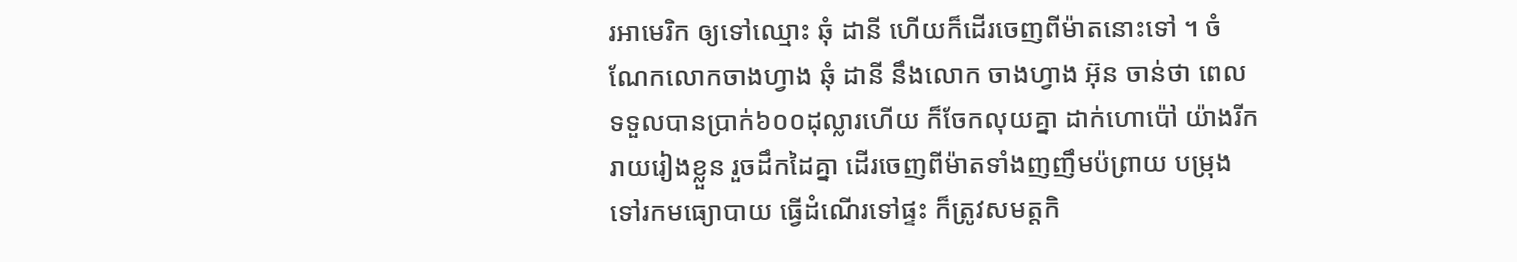រអាមេរិក ឲ្យទៅឈ្មោះ ឆុំ ដានី ហើយក៏ដើរចេញពីម៉ាតនោះទៅ ។ ចំណែកលោកចាងហ្វាង ឆុំ ដានី នឹងលោក ចាងហ្វាង អ៊ុន ចាន់ថា ពេលទទួលបានប្រាក់៦០០ដុល្លារហើយ ក៏ចែកលុយគ្នា ដាក់ហោប៉ៅ យ៉ាងរីករាយរៀងខ្លួន រួចដឹកដៃគ្នា ដើរចេញពីម៉ាតទាំងញញឹមប៉ព្រាយ បម្រុងទៅរកមធ្យោបាយ ធ្វើដំណើរទៅផ្ទះ ក៏ត្រូវសមត្តកិ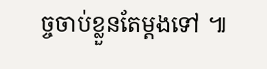ច្ចចាប់ខ្លួនតែម្តងទៅ ៕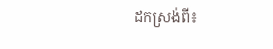ដកស្រង់ពី៖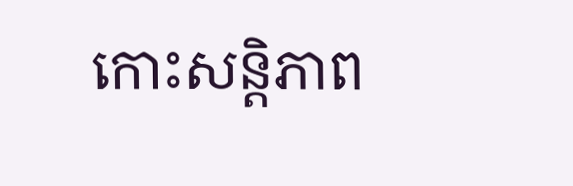កោះសន្តិភាព